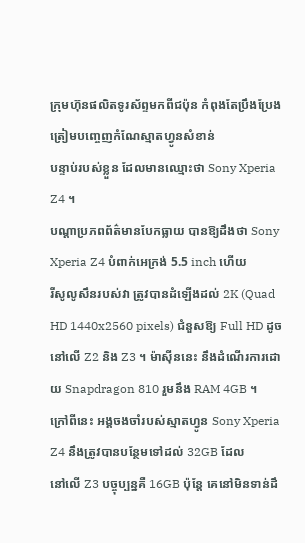ក្រុមហ៊ុនផលិតទូរស័ព្ទមកពីជប៉ុន កំពុងតែប្រឹងប្រែង ត្រៀមបញ្ចេញកំណែស្មាតហ្វូនសំខាន់
បន្ទាប់របស់ខ្លួន ដែលមានឈ្មោះថា Sony Xperia Z4 ។
បណ្ដាប្រភពព័ត៌មានបែកធ្លាយ បានឱ្យដឹងថា Sony Xperia Z4 បំពាក់អេក្រង់ 5.5 inch ហើយ
រីសូលូសឹនរបស់វា ត្រូវបានដំឡើងដល់ 2K (Quad HD 1440x2560 pixels) ជំនួសឱ្យ Full HD ដូច
នៅលើ Z2 និង Z3 ។ ម៉ាស៊ីននេះ នឹងដំណើរការដោយ Snapdragon 810 រួមនឹង RAM 4GB ។
ក្រៅពីនេះ អង្គចងចាំរបស់ស្មាតហ្វូន Sony Xperia Z4 នឹងត្រូវបានបន្ថែមទៅដល់ 32GB ដែល
នៅលើ Z3 បច្ចុប្បន្នគឺ 16GB ប៉ុន្ដែ គេនៅមិនទាន់ដឹ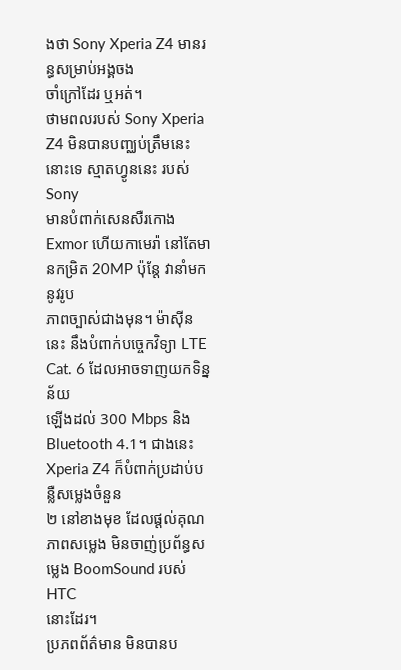ងថា Sony Xperia Z4 មានរន្ធសម្រាប់អង្គចង
ចាំក្រៅដែរ ឬអត់។
ថាមពលរបស់ Sony Xperia Z4 មិនបានបញ្ឈប់ត្រឹមនេះនោះទេ ស្មាតហ្វូននេះ របស់ Sony
មានបំពាក់សេនសឺរកោង Exmor ហើយកាមេរ៉ា នៅតែមានកម្រិត 20MP ប៉ុន្ដែ វានាំមកនូវរូប
ភាពច្បាស់ជាងមុន។ ម៉ាស៊ីននេះ នឹងបំពាក់បច្ចេកវិទ្យា LTE Cat. 6 ដែលអាចទាញយកទិន្នន័យ
ឡើងដល់ 300 Mbps និង Bluetooth 4.1។ ជាងនេះ Xperia Z4 ក៏បំពាក់ប្រដាប់បន្លឺសម្លេងចំនួន
២ នៅខាងមុខ ដែលផ្ដល់គុណភាពសម្លេង មិនចាញ់ប្រព័ន្ធសម្លេង BoomSound របស់ HTC
នោះដែរ។
ប្រភពព័ត៌មាន មិនបានប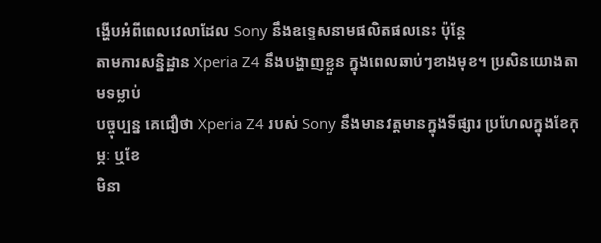ង្ហើបអំពីពេលវេលាដែល Sony នឹងឧទ្ទេសនាមផលិតផលនេះ ប៉ុន្ដែ
តាមការសន្និដ្ឋាន Xperia Z4 នឹងបង្ហាញខ្លួន ក្នុងពេលឆាប់ៗខាងមុខ។ ប្រសិនយោងតាមទម្លាប់
បច្ចុប្បន្ន គេជឿថា Xperia Z4 របស់ Sony នឹងមានវត្តមានក្នុងទីផ្សារ ប្រហែលក្នុងខែកុម្ភៈ ឬខែ
មិនា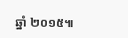ឆ្នាំ ២០១៥៕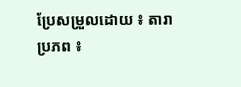ប្រែសម្រួលដោយ ៖ តារា
ប្រភព ៖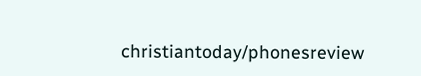christiantoday/phonesreview